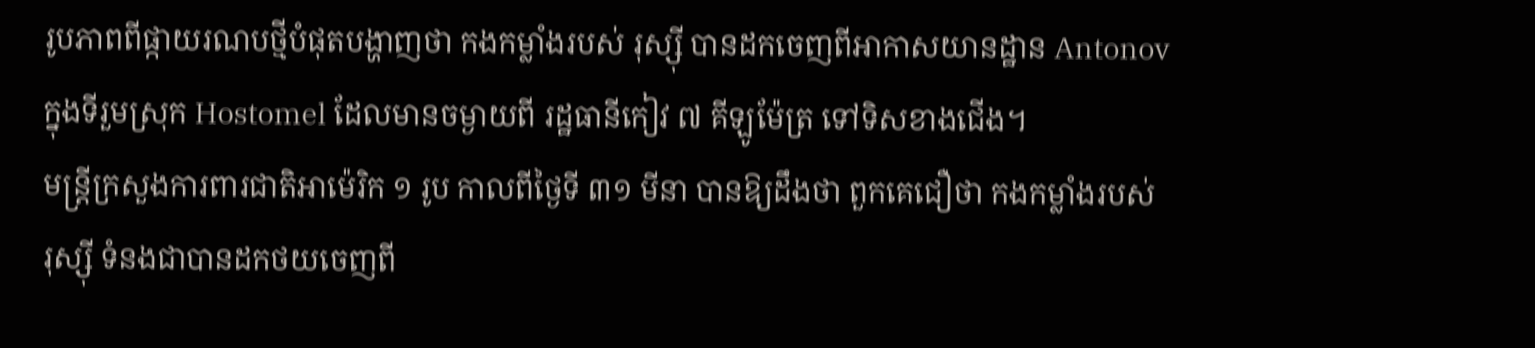រូបភាពពីផ្កាយរណបថ្មីបំផុតបង្ហាញថា កងកម្លាំងរបស់ រុស្ស៊ី បានដកចេញពីអាកាសយានដ្ឋាន Antonov ក្នុងទីរួមស្រុក Hostomel ដែលមានចម្ងាយពី រដ្ឋធានីកៀវ ៧ គីឡូម៉ែត្រ ទៅទិសខាងជើង។
មន្ត្រីក្រសួងការពារជាតិអាម៉េរិក ១ រូប កាលពីថ្ងៃទី ៣១ មីនា បានឱ្យដឹងថា ពួកគេជឿថា កងកម្លាំងរបស់ រុស្ស៊ី ទំនងជាបានដកថយចេញពី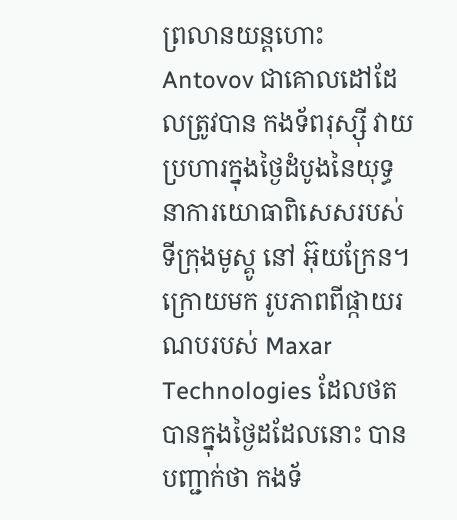ព្រលានយន្តហោះ Antovov ជាគោលដៅដែលត្រូវបាន កងទ័ពរុស្ស៊ី វាយប្រហារក្នុងថ្ងៃដំបូងនៃយុទ្ធនាការយោធាពិសេសរបស់ ទីក្រុងមូស្គូ នៅ អ៊ុយក្រែន។
ក្រោយមក រូបភាពពីផ្កាយរណបរបស់ Maxar Technologies ដែលថតបានក្នុងថ្ងៃដដែលនោះ បានបញ្ជាក់ថា កងទ័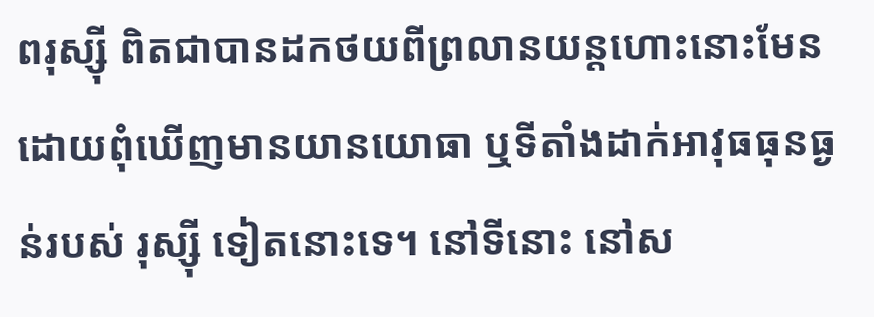ពរុស្ស៊ី ពិតជាបានដកថយពីព្រលានយន្តហោះនោះមែន ដោយពុំឃើញមានយានយោធា ឬទីតាំងដាក់អាវុធធុនធ្ងន់របស់ រុស្ស៊ី ទៀតនោះទេ។ នៅទីនោះ នៅស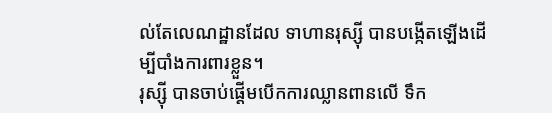ល់តែលេណដ្ឋានដែល ទាហានរុស្ស៊ី បានបង្កើតឡើងដើម្បីបាំងការពារខ្លួន។
រុស្ស៊ី បានចាប់ផ្ដើមបើកការឈ្លានពានលើ ទឹក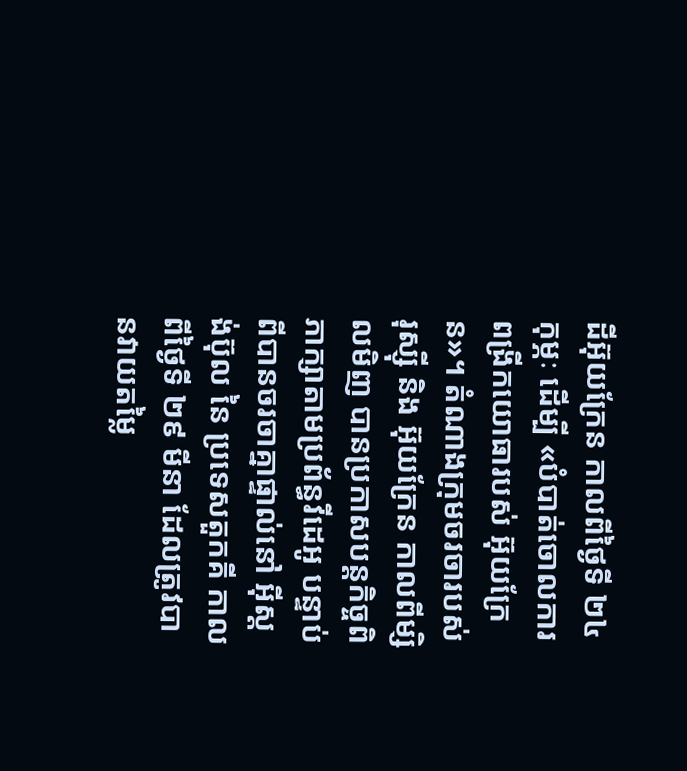ដីអ៊ុយក្រែន កាលពីថ្ងៃទី ២៤ កុម្ភៈ ដើម្បី «បំបាត់ចោលការពង្រីកយោធារបស់ អ៊ុយក្រែន»។ តំណាងក្រុមចរចារបស់ រុស្ស៊ី និង អ៊ុយក្រែន កាលពីម្សិលមិញ បានប្រកាសបន្តកិច្ចពិភាក្សាតាមប្រព័ន្ធវីដេអូ បន្ទាប់ពីបានចរចាគ្នាផ្ទាល់នៅ អ៊ីស្តង់ប៊ុល នៃ ប្រទេសតួកគី កាលពីថ្ងៃទី ២៩ មីនា ដែលត្រូវបានវាយតម្លៃ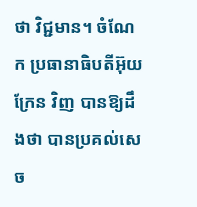ថា វិជ្ជមាន។ ចំណែក ប្រធានាធិបតីអ៊ុយក្រែន វិញ បានឱ្យដឹងថា បានប្រគល់សេច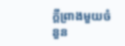ក្ដីព្រាងមួយចំនួន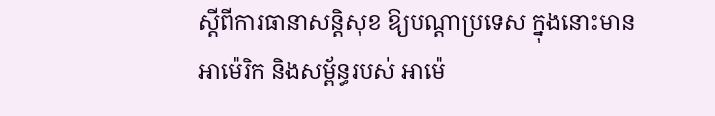ស្ដីពីការធានាសន្តិសុខ ឱ្យបណ្ដាប្រទេស ក្នុងនោះមាន អាម៉េរិក និងសម្ព័ន្ធរបស់ អាម៉េ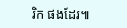រិក ផងដែរ៕